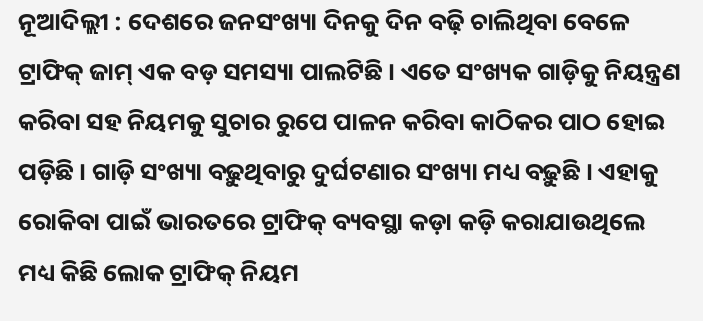ନୂଆଦିଲ୍ଲୀ : ଦେଶରେ ଜନସଂଖ୍ୟା ଦିନକୁ ଦିନ ବଢ଼ି ଚାଲିଥିବା ବେଳେ ଟ୍ରାଫିକ୍ ଜାମ୍ ଏକ ବଡ଼ ସମସ୍ୟା ପାଲଟିଛି । ଏତେ ସଂଖ୍ୟକ ଗାଡ଼ିକୁ ନିୟନ୍ତ୍ରଣ କରିବା ସହ ନିୟମକୁ ସୁଚାର ରୁପେ ପାଳନ କରିବା କାଠିକର ପାଠ ହୋଇ ପଡ଼ିଛି । ଗାଡ଼ି ସଂଖ୍ୟା ବଢ଼ୁଥିବାରୁ ଦୁର୍ଘଟଣାର ସଂଖ୍ୟା ମଧ୍ୟ ବଢ଼ୁଛି । ଏହାକୁ ରୋକିବା ପାଇଁ ଭାରତରେ ଟ୍ରାଫିକ୍ ବ୍ୟବସ୍ଥା କଡ଼ା କଡ଼ି କରାଯାଉଥିଲେ ମଧ୍ୟ କିଛି ଲୋକ ଟ୍ରାଫିକ୍ ନିୟମ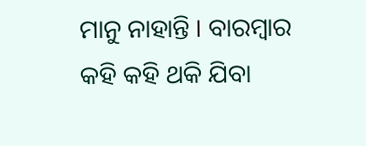ମାନୁ ନାହାନ୍ତି । ବାରମ୍ବାର କହି କହି ଥକି ଯିବା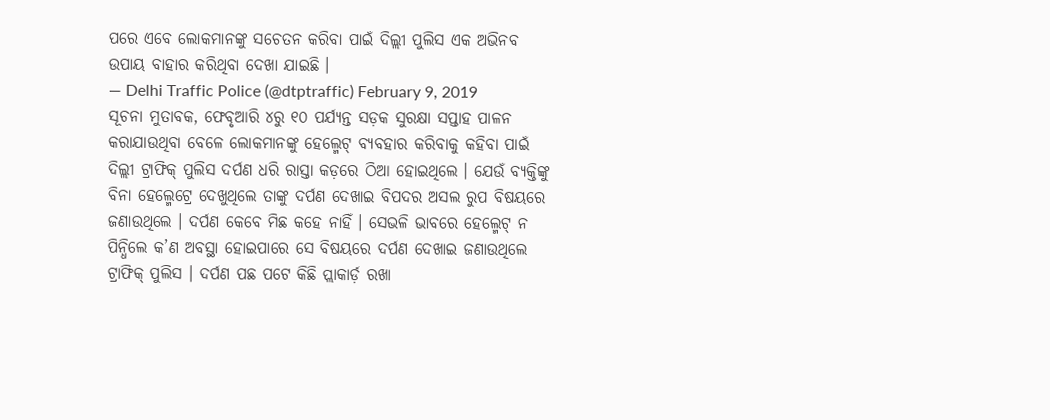ପରେ ଏବେ ଲୋକମାନଙ୍କୁ ସଚେତନ କରିବା ପାଇଁ ଦିଲ୍ଲୀ ପୁଲିସ ଏକ ଅଭିନବ ଉପାୟ ବାହାର କରିଥିବା ଦେଖା ଯାଇଛି ।
— Delhi Traffic Police (@dtptraffic) February 9, 2019
ସୂଚନା ମୁତାବକ, ଫେବୃଆରି ୪ରୁ ୧୦ ପର୍ଯ୍ୟନ୍ତ ସଡ଼କ ସୁରକ୍ଷା ସପ୍ତାହ ପାଳନ କରାଯାଉଥିବା ବେଳେ ଲୋକମାନଙ୍କୁ ହେଲ୍ମେଟ୍ ବ୍ୟବହାର କରିବାକୁ କହିବା ପାଇଁ ଦିଲ୍ଲୀ ଟ୍ରାଫିକ୍ ପୁଲିସ ଦର୍ପଣ ଧରି ରାସ୍ତା କଡ଼ରେ ଠିଆ ହୋଇଥିଲେ । ଯେଉଁ ବ୍ୟକ୍ତିଙ୍କୁ ବିନା ହେଲ୍ମେଟ୍ରେ ଦେଖୁଥିଲେ ତାଙ୍କୁ ଦର୍ପଣ ଦେଖାଇ ବିପଦର ଅସଲ ରୁପ ବିଷୟରେ ଜଣାଉଥିଲେ । ଦର୍ପଣ କେବେ ମିଛ କହେ ନାହିଁ । ସେଭଳି ଭାବରେ ହେଲ୍ମେଟ୍ ନ ପିନ୍ଧିଲେ କ’ଣ ଅବସ୍ଥା ହୋଇପାରେ ସେ ବିଷୟରେ ଦର୍ପଣ ଦେଖାଇ ଜଣାଉଥିଲେ ଟ୍ରାଫିକ୍ ପୁଲିସ । ଦର୍ପଣ ପଛ ପଟେ କିଛି ପ୍ଲାକାର୍ଡ଼ ରଖା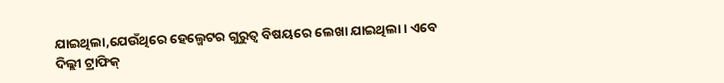ଯାଇଥିଲା,ଯେଉଁଥିରେ ହେଲ୍ମେଟର ଗୁରୁତ୍ୱ ବିଷୟରେ ଲେଖା ଯାଇଥିଲା । ଏବେ ଦିଲ୍ଲୀ ଟ୍ରାଫିକ୍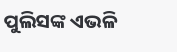ପୁଲିସଙ୍କ ଏଭଳି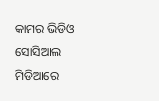କାମର ଭିଡିଓ ସୋସିଆଲ ମିଡିଆରେ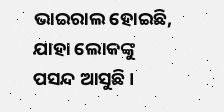ଭାଇରାଲ ହୋଇଛି, ଯାହା ଲୋକଙ୍କୁ ପସନ୍ଦ ଆସୁଛି ।